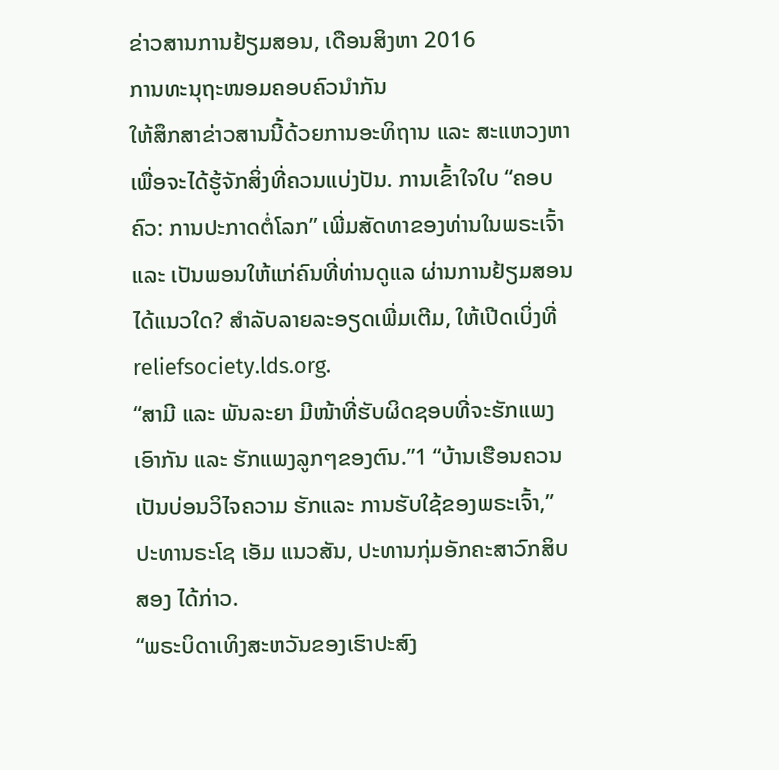ຂ່າວສານການຢ້ຽມສອນ, ເດືອນສິງຫາ 2016
ການທະນຸຖະໜອມຄອບຄົວນຳກັນ
ໃຫ້ສຶກສາຂ່າວສານນີ້ດ້ວຍການອະທິຖານ ແລະ ສະແຫວງຫາເພື່ອຈະໄດ້ຮູ້ຈັກສິ່ງທີ່ຄວນແບ່ງປັນ. ການເຂົ້າໃຈໃບ “ຄອບຄົວ: ການປະກາດຕໍ່ໂລກ” ເພີ່ມສັດທາຂອງທ່ານໃນພຣະເຈົ້າ ແລະ ເປັນພອນໃຫ້ແກ່ຄົນທີ່ທ່ານດູແລ ຜ່ານການຢ້ຽມສອນ ໄດ້ແນວໃດ? ສຳລັບລາຍລະອຽດເພີ່ມເຕີມ, ໃຫ້ເປີດເບິ່ງທີ່ reliefsociety.lds.org.
“ສາມີ ແລະ ພັນລະຍາ ມີໜ້າທີ່ຮັບຜິດຊອບທີ່ຈະຮັກແພງເອົາກັນ ແລະ ຮັກແພງລູກໆຂອງຕົນ.”1 “ບ້ານເຮືອນຄວນເປັນບ່ອນວິໄຈຄວາມ ຮັກແລະ ການຮັບໃຊ້ຂອງພຣະເຈົ້າ,” ປະທານຣະໂຊ ເອັມ ແນວສັນ, ປະທານກຸ່ມອັກຄະສາວົກສິບສອງ ໄດ້ກ່າວ.
“ພຣະບິດາເທິງສະຫວັນຂອງເຮົາປະສົງ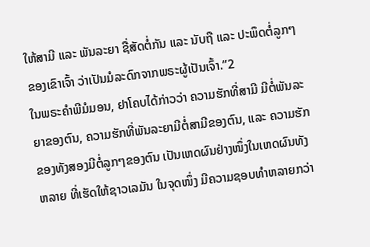ໃຫ້ສາມີ ແລະ ພັນລະຍາ ຊື່ສັດຕໍ່ກັນ ແລະ ນັບຖື ແລະ ປະພຶດຕໍ່ລູກໆຂອງເຂົາເຈົ້າ ວ່າເປັນມໍລະດົກຈາກພຣະຜູ້ເປັນເຈົ້າ.”2
ໃນພຣະຄຳພີມໍມອນ, ຢາໂຄບໄດ້ກ່າວວ່າ ຄວາມຮັກທີ່ສາມີ ມີຕໍ່ພັນລະຍາຂອງຕົນ, ຄວາມຮັກທີ່ພັນລະຍາມີຕໍ່ສາມີຂອງຕົນ, ແລະ ຄວາມຮັກຂອງທັງສອງມີຕໍ່ລູກໆຂອງຕົນ ເປັນເຫດຜົນຢ່າງໜຶ່ງໃນເຫດຜົນທັງຫລາຍ ທີ່ເຮັດໃຫ້ຊາວເລມັນ ໃນຈຸດໜຶ່ງ ມີຄວາມຊອບທຳຫລາຍກວ່າ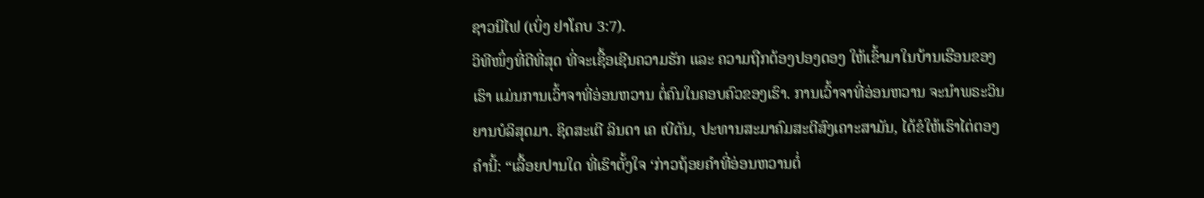ຊາວນີໄຟ (ເບິ່ງ ຢາໂຄບ 3:7).
ວິທີໜຶ່ງທີ່ດີທີ່ສຸດ ທີ່ຈະເຊື້ອເຊີນຄວາມຮັກ ແລະ ຄວາມຖືກຕ້ອງປອງດອງ ໃຫ້ເຂົ້າມາໃນບ້ານເຮືອນຂອງເຮົາ ແມ່ນການເວົ້າຈາທີ່ອ່ອນຫວານ ຕໍ່ຄົນໃນຄອບຄົວຂອງເຮົາ. ການເວົ້າຈາທີ່ອ່ອນຫວານ ຈະນຳພຣະວິນຍານບໍລິສຸດມາ. ຊິດສະເຕີ ລິນດາ ເຄ ເບີຕັນ, ປະທານສະມາຄົມສະຕີສົງເຄາະສາມັນ, ໄດ້ຂໍໃຫ້ເຮົາໄຕ່ຕອງຄຳນີ້: “ເລື້ອຍປານໃດ ທີ່ເຮົາຕັ້ງໃຈ ‘ກ່າວຖ້ອຍຄຳທີ່ອ່ອນຫວານຕໍ່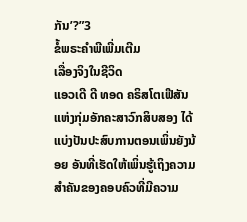ກັນ’?”3
ຂໍ້ພຣະຄຳພີເພີ່ມເຕີມ
ເລື່ອງຈິງໃນຊີວິດ
ແອວເດີ ດີ ທອດ ຄຣິສໂຕເຟີສັນ ແຫ່ງກຸ່ມອັກຄະສາວົກສິບສອງ ໄດ້ແບ່ງປັນປະສົບການຕອນເພິ່ນຍັງນ້ອຍ ອັນທີ່ເຮັດໃຫ້ເພິ່ນຮູ້ເຖິງຄວາມສຳຄັນຂອງຄອບຄົວທີ່ມີຄວາມ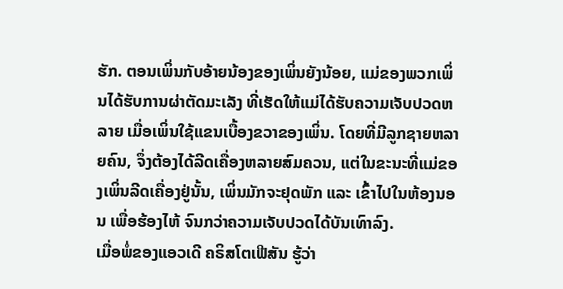ຮັກ. ຕອນເພິ່ນກັບອ້າຍນ້ອງຂອງເພິ່ນຍັງນ້ອຍ, ແມ່ຂອງພວກເພິ່ນໄດ້ຮັບການຜ່າຕັດມະເລັງ ທີ່ເຮັດໃຫ້ແມ່ໄດ້ຮັບຄວາມເຈັບປວດຫລາຍ ເມື່ອເພິ່ນໃຊ້ແຂນເບື້ອງຂວາຂອງເພິ່ນ. ໂດຍທີ່ມີລູກຊາຍຫລາຍຄົນ, ຈຶ່ງຕ້ອງໄດ້ລີດເຄື່ອງຫລາຍສົມຄວນ, ແຕ່ໃນຂະນະທີ່ແມ່ຂອງເພິ່ນລີດເຄື່ອງຢູ່ນັ້ນ, ເພິ່ນມັກຈະຢຸດພັກ ແລະ ເຂົ້າໄປໃນຫ້ອງນອນ ເພື່ອຮ້ອງໄຫ້ ຈົນກວ່າຄວາມເຈັບປວດໄດ້ບັນເທົາລົງ.
ເມື່ອພໍ່ຂອງແອວເດີ ຄຣິສໂຕເຟີສັນ ຮູ້ວ່າ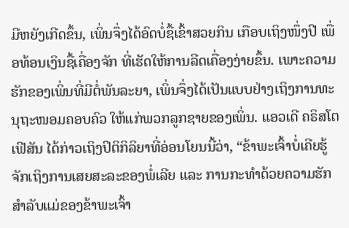ມີຫຍັງເກີດຂຶ້ນ, ເພິ່ນຈຶ່ງໄດ້ອົດບໍ່ຊື້ເຂົ້າສວຍກິນ ເກືອບເຖິງໜຶ່ງປີ ເພື່ອທ້ອນເງິນຊື້ເຄື່ອງຈັກ ທີ່ເຮັດໃຫ້ການລີດເຄື່ອງງ່າຍຂຶ້ນ. ເພາະຄວາມຮັກຂອງເພິ່ນທີ່ມີຕໍ່ພັນລະຍາ, ເພິ່ນຈຶ່ງໄດ້ເປັນແບບຢ່າງເຖິງການທະນຸຖະໜອມຄອບຄົວ ໃຫ້ແກ່ພວກລູກຊາຍຂອງເພິ່ນ. ແອວເດີ ຄຣິສໂຕເຟີສັນ ໄດ້ກ່າວເຖິງປິຕິກິລິຍາທີ່ອ່ອນໂຍນນີ້ວ່າ, “ຂ້າພະເຈົ້າບໍ່ເຄີຍຮູ້ຈັກເຖິງການເສຍສະລະຂອງພໍ່ເລີຍ ແລະ ການກະທຳດ້ວຍຄວາມຮັກສຳລັບແມ່ຂອງຂ້າພະເຈົ້າ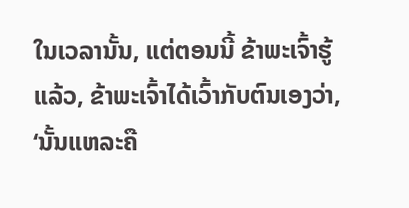ໃນເວລານັ້ນ, ແຕ່ຕອນນີ້ ຂ້າພະເຈົ້າຮູ້ແລ້ວ, ຂ້າພະເຈົ້າໄດ້ເວົ້າກັບຕົນເອງວ່າ, ‘ນັ້ນແຫລະຄື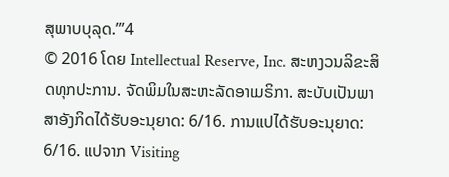ສຸພາບບຸລຸດ.’”4
© 2016 ໂດຍ Intellectual Reserve, Inc. ສະຫງວນລິຂະສິດທຸກປະການ. ຈັດພິມໃນສະຫະລັດອາເມຣິກາ. ສະບັບເປັນພາສາອັງກິດໄດ້ຮັບອະນຸຍາດ: 6/16. ການແປໄດ້ຮັບອະນຸຍາດ: 6/16. ແປຈາກ Visiting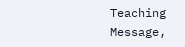Teaching Message,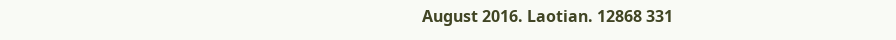August 2016. Laotian. 12868 331